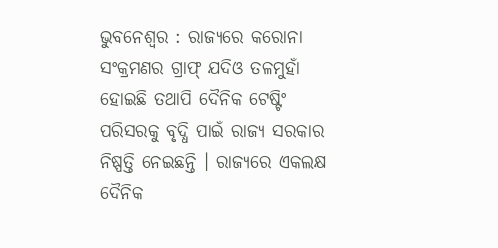ଭୁବନେଶ୍ୱର : ରାଜ୍ୟରେ କରୋନା ସଂକ୍ରମଣର ଗ୍ରାଫ୍ ଯଦିଓ ତଳମୁହାଁ ହୋଇଛି ତଥାପି ଦୈନିକ ଟେଷ୍ଟିଂ ପରିସରକୁ ବୃଦ୍ଧି ପାଇଁ ରାଜ୍ୟ ସରକାର ନିଷ୍ପତ୍ତି ନେଇଛନ୍ତି । ରାଜ୍ୟରେ ଏକଲକ୍ଷ ଦୈନିକ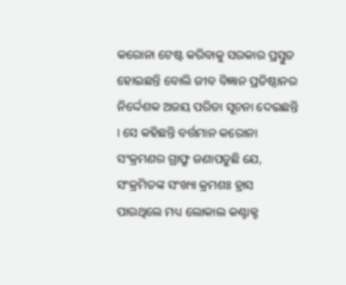କରୋନା ଟେଷ୍ଟ କରିବାକୁ ସରକାର ପ୍ରସ୍ତୁତ ହୋଇଛନ୍ତି ବୋଲି ଜୀବ ବିଜ୍ଞାନ ପ୍ରତିଷ୍ଠାନର ନିର୍ଦ୍ଦେଶକ ଅଜୟ ପରିଡା ସୂଚନା ଦେଇଛନ୍ତି । ସେ କହିଛନ୍ତି ବର୍ତ୍ତମାନ କରୋନା ସଂକ୍ରମଣର ଗ୍ରାଫ୍ରୁ ଜଣାପଡୁଛି ଯେ, ସଂକ୍ରମିତଙ୍କ ସଂଖ୍ୟା କ୍ରମଶଃ ହ୍ରାସ ପାଉଥିଲେ ମଧ୍ୟ ଲୋକାଲ କଣ୍ଟାକ୍ଟ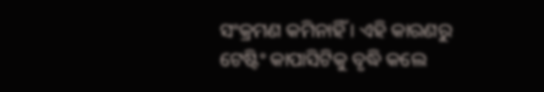ସଂକ୍ରମଣ କମିନାହିଁ । ଏହି କାରଣରୁ ଟେଷ୍ଟିଂ କାପାସିଟିକୁ ବୃଦ୍ଧି କଲେ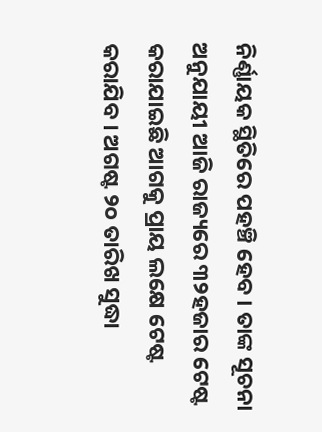ନିର୍ଣ୍ଣାୟକ ସ୍ଥିତିରେ ପହଞ୍ଚି ହେବ । ତାଙ୍କ ସୂଚନା ଅନୁଯାୟୀ ଆଜି ରାଜ୍ୟରେ ୩୨ହଜାର ଟେଷ୍ଟ କରାଯାଇଛି ଆଗକୁ ପ୍ରାୟ ଲକ୍ଷେ ଟେଷ୍ଟ କରାଯିବ । ଅଗଷ୍ଟ ୨୦ ତାରିଖ ସୁଦ୍ଧା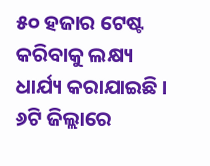୫୦ ହଜାର ଟେଷ୍ଟ କରିବାକୁ ଲକ୍ଷ୍ୟ ଧାର୍ଯ୍ୟ କରାଯାଇଛି । ୬ଟି ଜିଲ୍ଲାରେ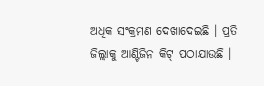ଅଧିକ ସଂକ୍ରମଣ ଦେଖାଦେଇଛି । ପ୍ରତି ଜିଲ୍ଲାକୁ ଆଣ୍ଟିଜିନ କିଟ୍ ପଠାଯାଉଛି ।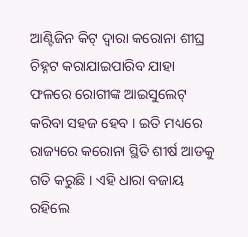ଆଣ୍ଟିଜିନ କିଟ୍ ଦ୍ୱାରା କରୋନା ଶୀଘ୍ର ଚିହ୍ନଟ କରାଯାଇପାରିବ ଯାହା ଫଳରେ ରୋଗୀଙ୍କ ଆଇସୁଲେଟ୍ କରିବା ସହଜ ହେବ । ଇତି ମଧ୍ୟରେ ରାଜ୍ୟରେ କରୋନା ସ୍ଥିତି ଶୀର୍ଷ ଆଡକୁ ଗତି କରୁଛି । ଏହି ଧାରା ବଜାୟ ରହିଲେ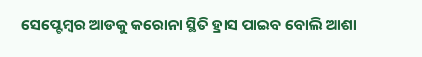ସେପ୍ଟେମ୍ବର ଆଡକୁ କରୋନା ସ୍ଥିତି ହ୍ରାସ ପାଇବ ବୋଲି ଆଶା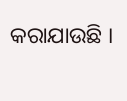କରାଯାଉଛି ।